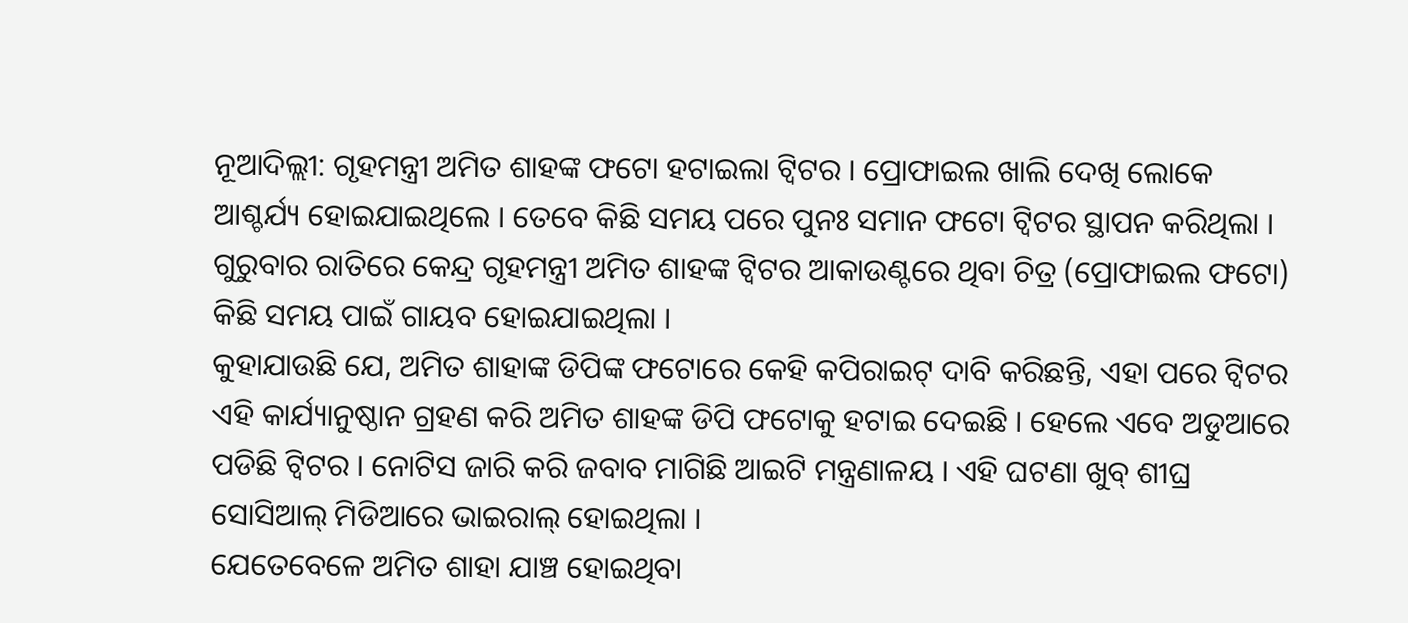ନୂଆଦିଲ୍ଲୀ: ଗୃହମନ୍ତ୍ରୀ ଅମିତ ଶାହଙ୍କ ଫଟୋ ହଟାଇଲା ଟ୍ବିଟର । ପ୍ରୋଫାଇଲ ଖାଲି ଦେଖି ଲୋକେ ଆଶ୍ଚର୍ଯ୍ୟ ହୋଇଯାଇଥିଲେ । ତେବେ କିଛି ସମୟ ପରେ ପୁନଃ ସମାନ ଫଟୋ ଟ୍ବିଟର ସ୍ଥାପନ କରିଥିଲା । ଗୁରୁବାର ରାତିରେ କେନ୍ଦ୍ର ଗୃହମନ୍ତ୍ରୀ ଅମିତ ଶାହଙ୍କ ଟ୍ୱିଟର ଆକାଉଣ୍ଟରେ ଥିବା ଚିତ୍ର (ପ୍ରୋଫାଇଲ ଫଟୋ) କିଛି ସମୟ ପାଇଁ ଗାୟବ ହୋଇଯାଇଥିଲା ।
କୁହାଯାଉଛି ଯେ, ଅମିତ ଶାହାଙ୍କ ଡିପିଙ୍କ ଫଟୋରେ କେହି କପିରାଇଟ୍ ଦାବି କରିଛନ୍ତି, ଏହା ପରେ ଟ୍ବିଟର ଏହି କାର୍ଯ୍ୟାନୁଷ୍ଠାନ ଗ୍ରହଣ କରି ଅମିତ ଶାହଙ୍କ ଡିପି ଫଟୋକୁ ହଟାଇ ଦେଇଛି । ହେଲେ ଏବେ ଅଡୁଆରେ ପଡିଛି ଟ୍ବିଟର । ନୋଟିସ ଜାରି କରି ଜବାବ ମାଗିଛି ଆଇଟି ମନ୍ତ୍ରଣାଳୟ । ଏହି ଘଟଣା ଖୁବ୍ ଶୀଘ୍ର ସୋସିଆଲ୍ ମିଡିଆରେ ଭାଇରାଲ୍ ହୋଇଥିଲା ।
ଯେତେବେଳେ ଅମିତ ଶାହା ଯାଞ୍ଚ ହୋଇଥିବା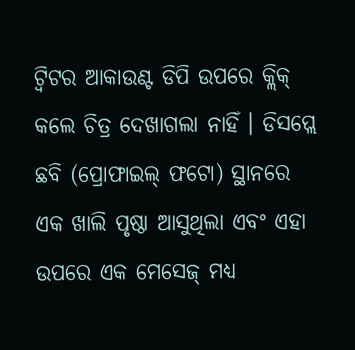ଟ୍ୱିଟର ଆକାଉଣ୍ଟ ଡିପି ଉପରେ କ୍ଲିକ୍ କଲେ ଚିତ୍ର ଦେଖାଗଲା ନାହିଁ । ଡିସପ୍ଲେ ଛବି (ପ୍ରୋଫାଇଲ୍ ଫଟୋ) ସ୍ଥାନରେ ଏକ ଖାଲି ପୃଷ୍ଠା ଆସୁଥିଲା ଏବଂ ଏହା ଉପରେ ଏକ ମେସେଜ୍ ମଧ୍ୟ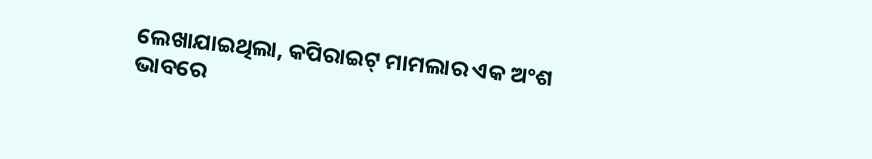ଲେଖାଯାଇଥିଲା, କପିରାଇଟ୍ ମାମଲାର ଏକ ଅଂଶ ଭାବରେ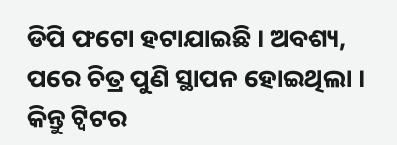ଡିପି ଫଟୋ ହଟାଯାଇଛି । ଅବଶ୍ୟ, ପରେ ଚିତ୍ର ପୁଣି ସ୍ଥାପନ ହୋଇଥିଲା । କିନ୍ତୁ ଟ୍ୱିଟର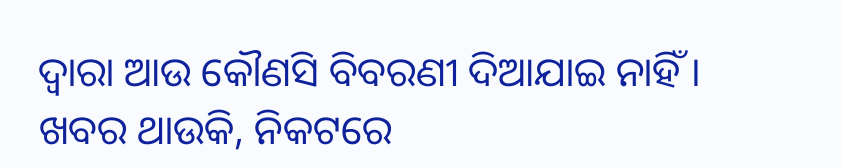ଦ୍ୱାରା ଆଉ କୌଣସି ବିବରଣୀ ଦିଆଯାଇ ନାହିଁ ।
ଖବର ଥାଉକି, ନିକଟରେ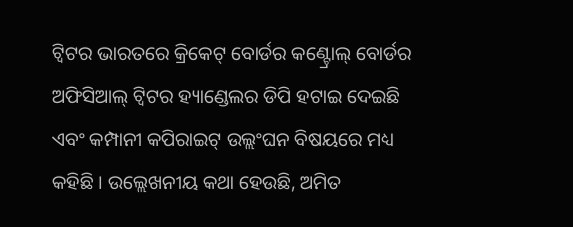ଟ୍ୱିଟର ଭାରତରେ କ୍ରିକେଟ୍ ବୋର୍ଡର କଣ୍ଟ୍ରୋଲ୍ ବୋର୍ଡର ଅଫିସିଆଲ୍ ଟ୍ୱିଟର ହ୍ୟାଣ୍ଡେଲର ଡିପି ହଟାଇ ଦେଇଛି ଏବଂ କମ୍ପାନୀ କପିରାଇଟ୍ ଉଲ୍ଲଂଘନ ବିଷୟରେ ମଧ୍ୟ କହିଛି । ଉଲ୍ଲେଖନୀୟ କଥା ହେଉଛି, ଅମିତ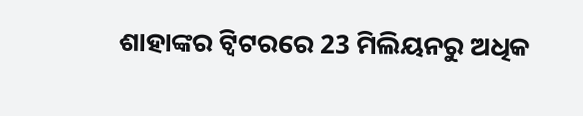ଶାହାଙ୍କର ଟ୍ୱିଟରରେ 23 ମିଲିୟନରୁ ଅଧିକ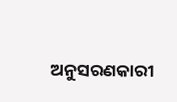ଅନୁସରଣକାରୀ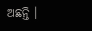ଅଛନ୍ତି ।